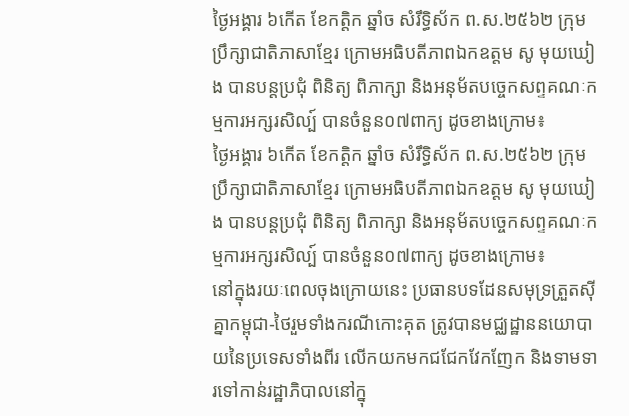ថ្ងៃអង្គារ ៦កើត ខែកត្តិក ឆ្នាំច សំរឹទ្ធិស័ក ព.ស.២៥៦២ ក្រុមប្រឹក្សាជាតិភាសាខ្មែរ ក្រោមអធិបតីភាពឯកឧត្តម សូ មុយឃៀង បានបន្តប្រជុំ ពិនិត្យ ពិភាក្សា និងអនុម័តបច្ចេកសព្ទគណៈកម្មការអក្សរសិល្ប៍ បានចំនួន០៧ពាក្យ ដូចខាងក្រោម៖
ថ្ងៃអង្គារ ៦កើត ខែកត្តិក ឆ្នាំច សំរឹទ្ធិស័ក ព.ស.២៥៦២ ក្រុមប្រឹក្សាជាតិភាសាខ្មែរ ក្រោមអធិបតីភាពឯកឧត្តម សូ មុយឃៀង បានបន្តប្រជុំ ពិនិត្យ ពិភាក្សា និងអនុម័តបច្ចេកសព្ទគណៈកម្មការអក្សរសិល្ប៍ បានចំនួន០៧ពាក្យ ដូចខាងក្រោម៖
នៅក្នុងរយៈពេលចុងក្រោយនេះ ប្រធានបទដែនសមុទ្រត្រួតស៊ីគ្នាកម្ពុជា-ថៃរួមទាំងករណីកោះគុត ត្រូវបានមជ្ឈដ្ឋាននយោបាយនៃប្រទេសទាំងពីរ លើកយកមកជជែកវែកញែក និងទាមទារទៅកាន់រដ្ឋាភិបាលនៅក្នុ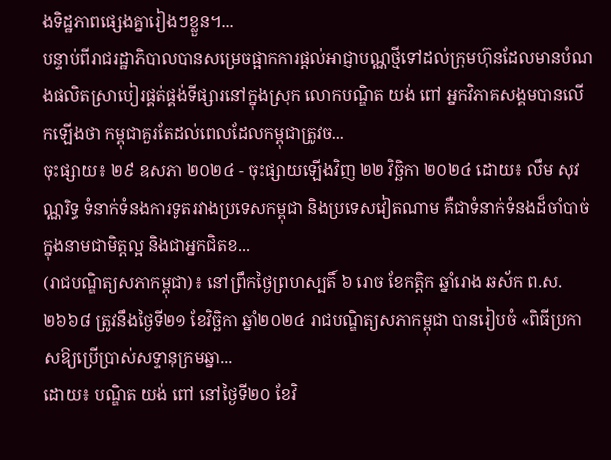ងទិដ្ឋភាពផ្សេងគ្នារៀងៗខ្លួន។...
បន្ទាប់ពីរាជរដ្ឋាភិបាលបានសម្រេចផ្អាកការផ្ដល់អាជ្ញាបណ្ណថ្មីទៅដល់ក្រុមហ៊ុនដែលមានបំណងផលិតស្រាបៀរផ្គត់ផ្គង់ទីផ្សារនៅក្នុងស្រុក លោកបណ្ឌិត យង់ ពៅ អ្នកវិភាគសង្គមបានលើកឡើងថា កម្ពុជាគួរតែដល់ពេលដែលកម្ពុជាត្រូវច...
ចុះផ្សាយ៖ ២៩ ឧសភា ២០២៤ - ចុះផ្សាយឡើងវិញ ២២ វិច្ឆិកា ២០២៤ ដោយ៖ លឹម សុវណ្ណរិទ្ធ ទំនាក់ទំនងការទូតរវាងប្រទេសកម្ពុជា និងប្រទេសវៀតណាម គឺជាទំនាក់ទំនងដ៏ចាំបាច់ក្នុងនាមជាមិត្តល្អ និងជាអ្នកជិតខ...
(រាជបណ្ឌិត្យសភាកម្ពុជា)៖ នៅព្រឹកថ្ងៃព្រហស្បតិ៍ ៦ រោច ខែកត្ដិក ឆ្នាំរោង ឆស័ក ព.ស. ២៦៦៨ ត្រូវនឹងថ្ងៃទី២១ ខែវិច្ឆិកា ឆ្នាំ២០២៤ រាជបណ្ឌិត្យសភាកម្ពុជា បានរៀបចំ «ពិធីប្រកាសឱ្យប្រើប្រាស់សទ្ទានុក្រមឆ្នា...
ដោយ៖ បណ្ឌិត យង់ ពៅ នៅថ្ងៃទី២០ ខែវិ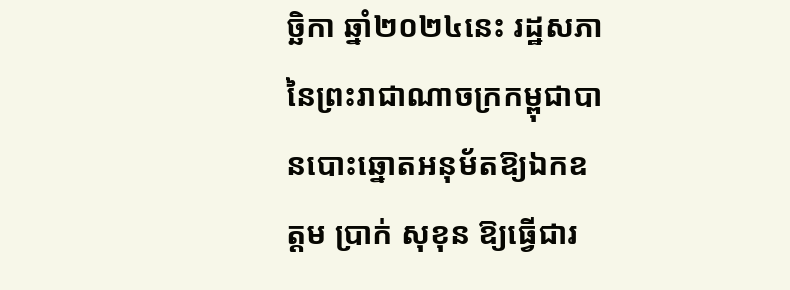ច្ឆិកា ឆ្នាំ២០២៤នេះ រដ្ឋសភានៃព្រះរាជាណាចក្រកម្ពុជាបានបោះឆ្នោតអនុម័តឱ្យឯកឧត្ដម ប្រាក់ សុខុន ឱ្យធ្វើជារ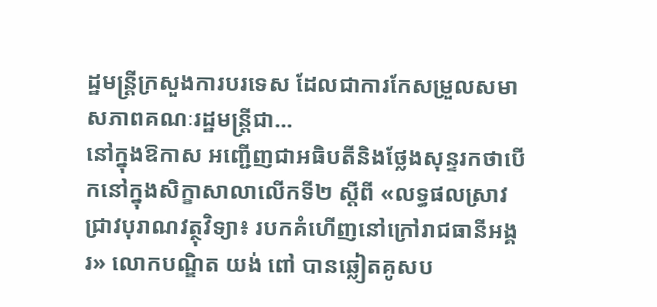ដ្ឋមន្ត្រីក្រសួងការបរទេស ដែលជាការកែសម្រួលសមាសភាពគណៈរដ្ឋមន្ត្រីជា...
នៅក្នុងឱកាស អញ្ជើញជាអធិបតីនិងថ្លែងសុន្ទរកថាបើកនៅក្នុងសិក្ខាសាលាលើកទី២ ស្ដីពី «លទ្ធផលស្រាវជ្រាវបុរាណវត្ថុវិទ្យា៖ របកគំហើញនៅក្រៅរាជធានីអង្គរ» លោកបណ្ឌិត យង់ ពៅ បានឆ្លៀតគូសប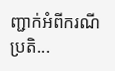ញ្ជាក់អំពីករណីប្រតិ...